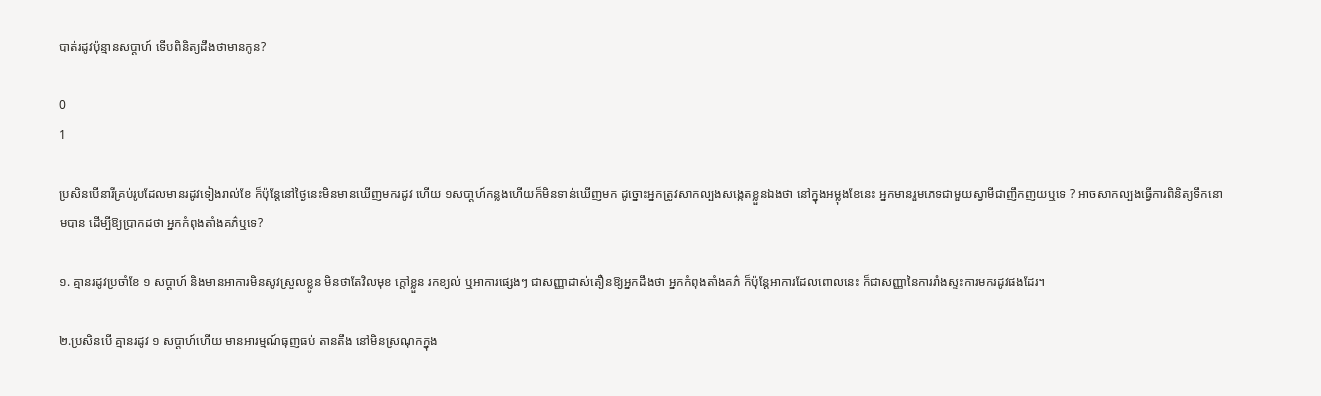បាត់រដូវប៉ុន្មានសប្ដាហ៍ ទើបពិនិត្យដឹងថាមានកូន?

0
1

ប្រសិនបើនារីគ្រប់រូបដែលមានរដូវទៀងរាល់ខែ ក៏ប៉ុន្ដែនៅថ្ងៃនេះមិនមានឃើញមករដូវ ហើយ ១សបា្តហ៍កន្លងហើយក៏មិនទាន់ឃើញមក ដូច្នោះអ្នកត្រូវសាកល្បងសង្កេតខ្លួនឯងថា នៅក្នុងអម្លុងខែនេះ អ្នកមានរួមភេទជាមួយស្វាមីជាញឹកញយឬទេ ? អាចសាកល្បងធ្វើការពិនិត្យទឹកនោមបាន ដើម្បីឱ្យប្រាកដថា អ្នកកំពុងតាំងគភ៌ឬទេ?

១. គ្មានរដូវប្រចាំខែ ១ សប្ដាហ៍ និងមានអាការមិនសូវស្រួលខ្លូន មិនថាតែវិលមុខ ក្ដៅខ្លួន រកខ្យល់ ឬអាការផ្សេងៗ ជាសញ្ញាដាស់តឿនឱ្យអ្នកដឹងថា អ្នកកំពុងតាំងគភ៌ ក៏ប៉ុន្ដែអាការដែលពោលនេះ ក៏ជាសញ្ញានៃការរាំងស្ទះការមករដូវផងដែរ។

២.ប្រសិនបើ គ្មានរដូវ ១ សប្ដាហ៍ហើយ មានអារម្មណ៍ធុញធប់ តានតឹង នៅមិនស្រណុកក្នុង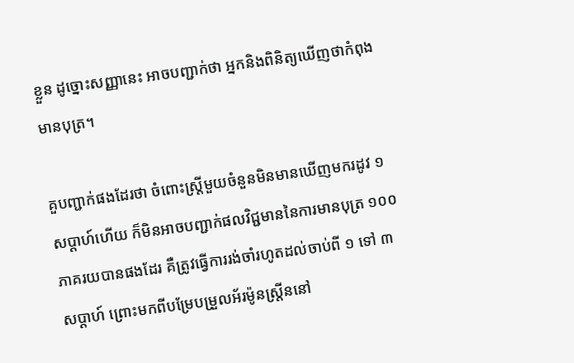ខ្លួន ដូច្នោះសញ្ញានេះ អាចបញ្ជាក់ថា អ្នកនិងពិនិត្យឃើញថាកំពុងមានបុត្រ។

គួបញ្ជាក់ផងដែរថា ចំពោះស្ត្រីមួយចំនួនមិនមានឃើញមករដូវ ១ សប្ដាហ៍ហើយ ក៏មិនអាចបញ្ជាក់ផលវិជ្ជមាននៃការមានបុត្រ ១០០ ភាគរយបានផងដែរ គឺត្រូវធ្វើការរង់ចាំរហូតដល់ចាប់ពី ១ ទៅ ៣ សប្ដាហ៍ ព្រោះមកពីបម្រែបម្រួលអ័រម៉ូនស្ត្រីននៅ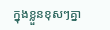ក្នុងខ្លួនខុសៗគ្នា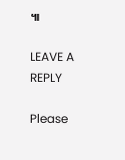៕

LEAVE A REPLY

Please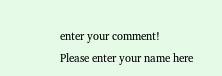enter your comment!
Please enter your name here